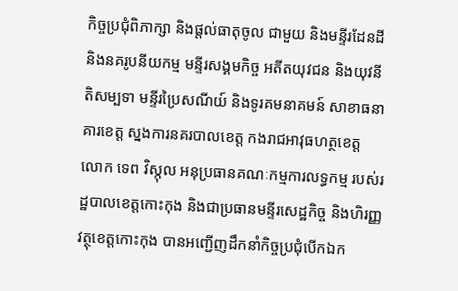កិច្ចប្រជុំពិភាក្សា និងផ្តល់ធាតុចូល ជាមួយ និងមន្ទីរដែនដី និងនគរូបនីយកម្ម មន្ទីរសង្គមកិច្ច អតីតយុវជន និងយុវនីតិសម្បទា មន្ទីរប្រៃសណីយ៍ និងទូរគមនាគមន៍ សាខាធនាគារខេត្ត ស្នងការនគរបាលខេត្ត កងរាជអាវុធហត្ថខេត្ត
លោក ទេព វិស្កុល អនុប្រធានគណៈកម្មការលទ្ធកម្ម របស់រដ្ឋបាលខេត្តកោះកុង និងជាប្រធានមន្ទីរសេដ្ឋកិច្ច និងហិរញ្ញវត្ថុខេត្តកោះកុង បានអញ្ជើញដឹកនាំកិច្ចប្រជុំបើកឯក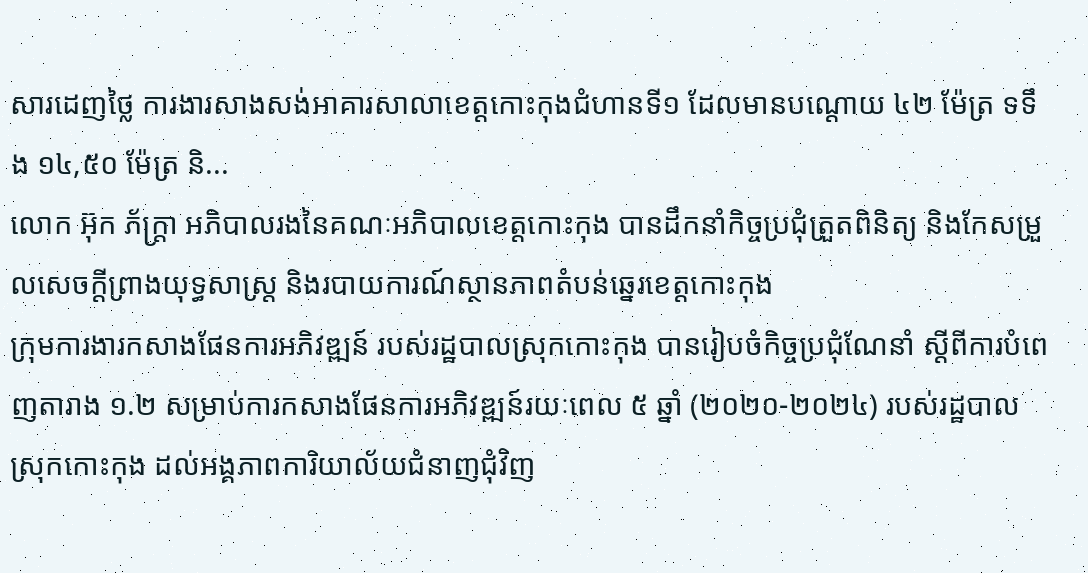សារដេញថ្លៃ ការងារសាងសង់អាគារសាលាខេត្តកោះកុងជំហានទី១ ដែលមានបណ្ដោយ ៤២ ម៉ែត្រ ទទឹង ១៤,៥០ ម៉ែត្រ និ...
លោក អ៊ុក ភ័ក្ត្រា អភិបាលរងនៃគណៈអភិបាលខេត្តកោះកុង បានដឹកនាំកិច្ចប្រជុំត្រួតពិនិត្យ និងកែសម្រួលសេចក្តីព្រាងយុទ្ធសាស្ត្រ និងរបាយការណ៍ស្ថានភាពតំបន់ឆ្នេរខេត្តកោះកុង
ក្រុមការងារកសាងផែនការអភិវឌ្ឍន៍ របស់រដ្ឋបាលស្រុកកោះកុង បានរៀបចំកិច្ចប្រជុំណែនាំ ស្តីពីការបំពេញតារាង ១.២ សម្រាប់ការកសាងផែនការអភិវឌ្ឍន៍រយៈពេល ៥ ឆ្នាំ (២០២០-២០២៤) របស់រដ្ឋបាលស្រុកកោះកុង ដល់អង្គភាពការិយាល័យជំនាញជុំវិញ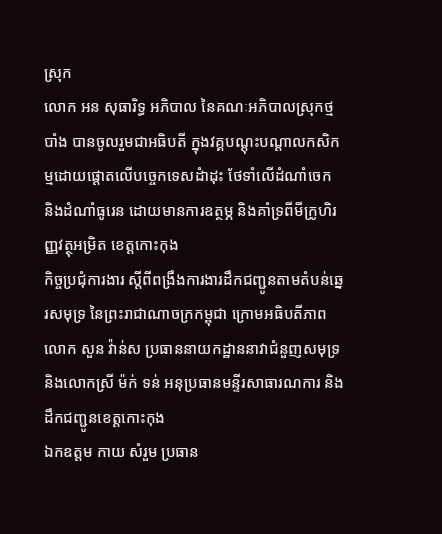ស្រុក
លោក អន សុធារិទ្ធ អភិបាល នៃគណៈអភិបាលស្រុកថ្មបាំង បានចូលរួមជាអធិបតី ក្នុងវគ្គបណ្តុះបណ្តាលកសិកម្មដោយផ្តោតលើបច្ចេកទេសដំាដុះ ថែទាំលើដំណាំចេក និងដំណាំធូរេន ដោយមានការឧត្ថម្ភ និងគាំទ្រពីមីក្រូហិរញ្ញវត្ថុអម្រិត ខេត្តកោះកុង
កិច្ចប្រជុំការងារ ស្តីពីពង្រឹងការងារដឹកជញ្ជូនតាមតំបន់ឆ្នេរសមុទ្រ នៃព្រះរាជាណាចក្រកម្ពុជា ក្រោមអធិបតីភាពលោក សួន វ៉ាន់ស ប្រធាននាយកដ្ឋាននាវាជំនួញសមុទ្រ និងលោកស្រី ម៉ក់ ទន់ អនុប្រធានមន្ទីរសាធារណការ និងដឹកជញ្ជូនខេត្តកោះកុង
ឯកឧត្តម កាយ សំរួម ប្រធាន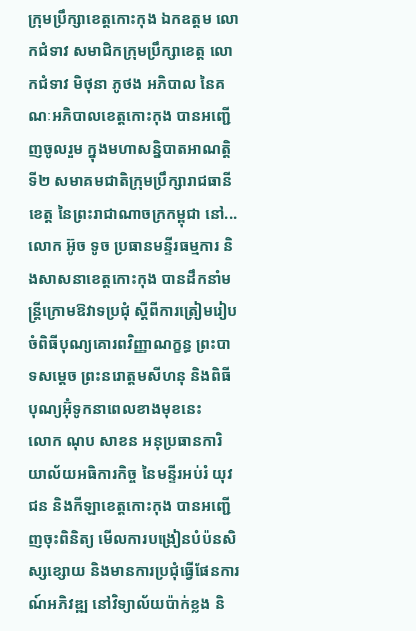ក្រុមប្រឹក្សាខេត្តកោះកុង ឯកឧត្តម លោកជំទាវ សមាជិកក្រុមប្រឹក្សាខេត្ត លោកជំទាវ មិថុនា ភូថង អភិបាល នៃគណៈអភិបាលខេត្តកោះកុង បានអញ្ជើញចូលរួម ក្នុងមហាសន្និបាតអាណត្តិទី២ សមាគមជាតិក្រុមប្រឹក្សារាជធានី ខេត្ត នៃព្រះរាជាណាចក្រកម្ពុជា នៅ...
លោក អ៊ូច ទូច ប្រធានមន្ទីរធម្មការ និងសាសនាខេត្តកោះកុង បានដឹកនាំមន្ត្រីក្រោមឱវាទប្រជុំ ស្ដីពីការត្រៀមរៀបចំពិធីបុណ្យគោរពវិញ្ញាណក្ខន្ធ ព្រះបាទសម្ដេច ព្រះនរោត្តមសីហនុ និងពិធីបុណ្យអ៊ុំទូកនាពេលខាងមុខនេះ
លោក ណុប សាខន អនុប្រធានការិយាល័យអធិការកិច្ច នៃមន្ទីរអប់រំ យុវជន និងកីឡាខេត្តកោះកុង បានអញ្ជើញចុះពិនិត្យ មើលការបង្រៀនបំប៉នសិស្សខ្សោយ និងមានការប្រជុំធ្វើផែនការណ៍អភិវឌ្ឍ នៅវិទ្យាល័យប៉ាក់ខ្លង និ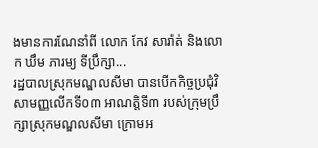ងមានការណែនាំពី លោក កែវ សារ៉ាត់ និងលោក ឃឹម ភារម្យ ទីប្រឹក្សា...
រដ្ឋបាលស្រុកមណ្ឌលសីមា បានបើកកិច្ចប្រជុំវិសាមញ្ញលើកទី០៣ អាណត្តិទី៣ របស់ក្រុមប្រឹក្សាស្រុកមណ្ឌលសីមា ក្រោមអ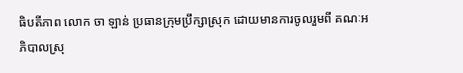ធិបតីភាព លោក ចា ឡាន់ ប្រធានក្រុមប្រឹក្សាស្រុក ដោយមានការចូលរួមពី គណៈអភិបាលស្រុ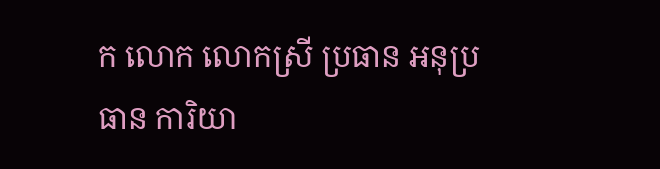ក លោក លោកស្រី ប្រធាន អនុប្រធាន ការិយា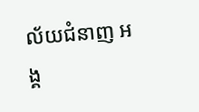ល័យជំនាញ អង្គ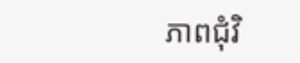ភាពជុំវិ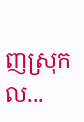ញស្រុក ល...